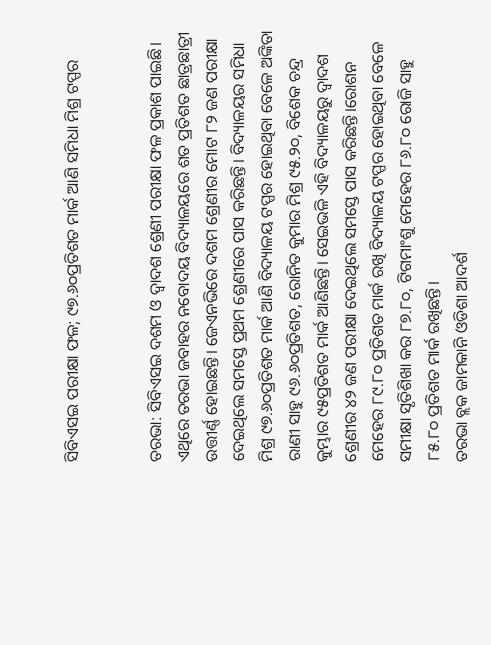ସିବିଏସଇ ପରୀକ୍ଷା ଫଳ; ୯୭.୬୦ପ୍ରତିଶତ ମାର୍କ ଆଣି ସମିଧା ମିଶ୍ର ଟପ୍ପର


ତରଭା: ସିବିଏସଇ ଦଶମ ଓ ଦ୍ୱାଦଶ ଶ୍ରେଣୀ ପରୀକ୍ଷା ଫଳ ପ୍ରକାଶ ପାଇଛି। ଏଥିରେ ତରଭା ଜବାହର ନବୋଦୟ ବିଦ୍ୟାଳୟରେ ଶତ ପ୍ରତିଶତ ଛାତ୍ରଛାତ୍ରୀ ଉତ୍ତୀର୍ଣ୍ଣ ହୋଇଛନ୍ତି। ଜେଏନଭିରେ ଦଶମ ଶ୍ରେଣୀର ମୋଟ ୮୨ ଜଣ ପରୀକ୍ଷା ଦେଇଥିଲେ ସମସ୍ତେ ପ୍ରଥମ ଶ୍ରେଣୀରେ ପାସ କରିଛନ୍ତି। ବିଦ୍ୟାଳୟର ସମିଧା ମିଶ୍ର ୯୭.୬୦ପ୍ରତିଶତ ମାର୍କ ଆଣି ବିଦ୍ୟାଳୟ ଟପ୍ପର ହୋଇଥିବା ବେଳେ ଅଙ୍କିତା ରାଣୀ ସାହୁ ୯୬.୬୦ପ୍ରତିଶତ, ରୋନିତ କୁମାର ମିଶ୍ର ୯୫.୨୦, ବିଶେକ ଚନ୍ଦ୍ର କୁମ୍ଭାର ୯୫ପ୍ରତିଶତ ମାର୍କ ଆଣିଛନ୍ତି। ସେଇଭଳି ଏହି ବିଦ୍ୟାଳୟରୁ ଦ୍ୱାଦଶ ଶ୍ରେଣୀର ୪୨ ଜଣ ପରୀକ୍ଷା ଦେଇଥିଲେ ସମସ୍ତେ ପାସ କରିଛନ୍ତି।ରୋଶନ ମେହେର ୮୯.୮୦ ପ୍ରତିଶତ ମାର୍କ ରଖି ବିଦ୍ୟାଳୟ ଟପ୍ପର ହୋଇଥିବା ବେଳେ ସମୀକ୍ଷା ସୃତିଶିଖା କର ୮୭.୮୦, ଟିଗମାଂଶୁ ମେହେର ୮୬.୮୦ ରୋଜି ସାହୁ ୮୫.୮୦ ପ୍ରତିଶତ ମାର୍କ ରଖିଛନ୍ତି।
ତରଭା ବ୍ଲକ ଜାମକାନି ଓଡିଶା ଆଦର୍ଶ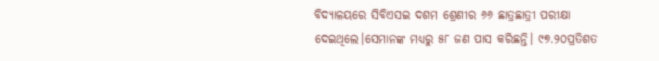ବିଦ୍ୟାଳୟରେ ସିବିଏସଇ ଦଶମ ଶ୍ରେଣୀର ୬୬ ଛାତ୍ରଛାତ୍ରୀ ପରୀକ୍ଷା ଦେଇଥିଲେ।ସେମାନଙ୍କ ମଧ୍ୟରୁ ୫୮ ଜଣ ପାସ କରିଛନ୍ତି। ୯୭.୨୦ପ୍ରତିଶତ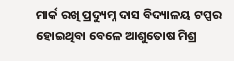ମାର୍କ ରଖି ପ୍ରଦ୍ୟୁମ୍ନ ଦାସ ବିଦ୍ୟାଳୟ ଟପ୍ପର ହୋଇଥିବା ବେଳେ ଆଶୁତୋଷ ମିଶ୍ର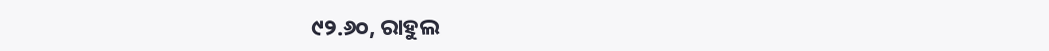୯୨.୬୦, ରାହୁଲ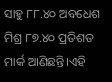ସାହୁ ୮୮.୪୦ ଅବଧେଶ ମିଶ୍ର ୮୭.୪୦ ପ୍ରତିଶତ ମାର୍କ ଆଣିଛନ୍ତି।ଏହି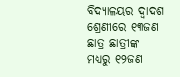ବିଦ୍ୟାଳୟର ଦ୍ୱାଦଶ ଶ୍ରେଣୀରେ ୧୩ଜଣ ଛାତ୍ର ଛାତ୍ରୀଙ୍କ ମଧ୍ୟରୁ ୧୨ଜଣ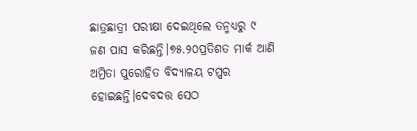ଛାତ୍ରଛାତ୍ରୀ ପରୀକ୍ଷା ଦେଇଥିଲେ ତନ୍ମଧ୍ୟରୁ ୯ ଜଣ ପାସ କରିଛନ୍ତି।୭୫.୨୦ପ୍ରତିଶତ ମାର୍କ ଆଣି ଅମ୍ରିତା ପୁରୋହିତ ବିଦ୍ୟାଳୟ ଟପ୍ପର ହୋଇଛନ୍ତି।ଦେବଦତ୍ତ ସେଠ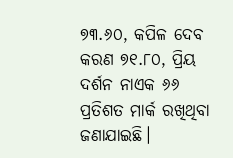୭୩.୬୦, କପିଳ ଦେବ କରଣ ୭୧.୮୦, ପ୍ରିୟ ଦର୍ଶନ ନାଏକ ୬୬ ପ୍ରତିଶତ ମାର୍କ ରଖିଥିବା ଜଣାଯାଇଛି।